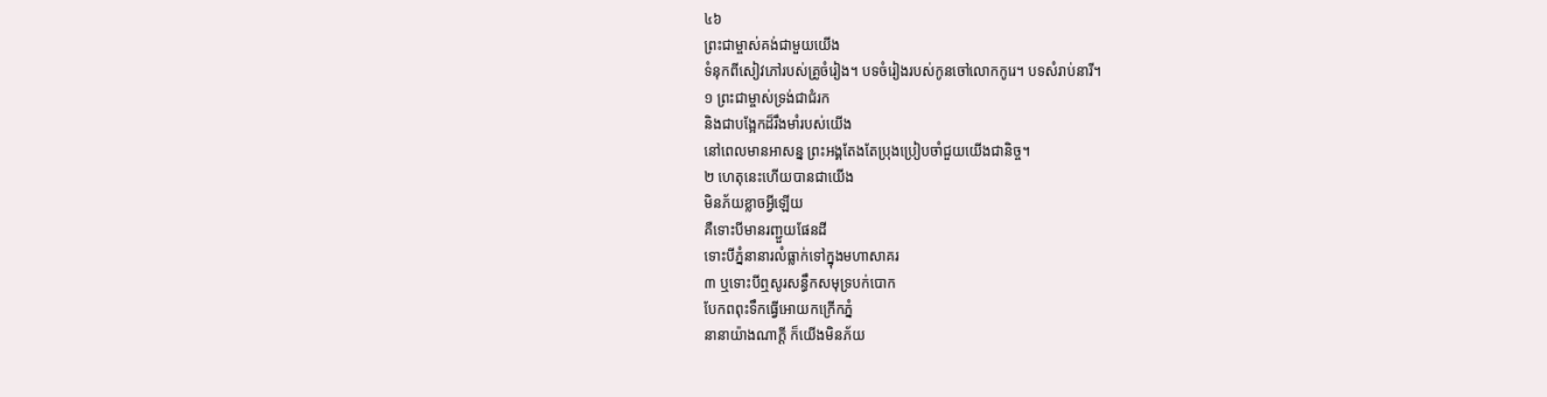៤៦
ព្រះជាម្ចាស់គង់ជាមួយយើង
ទំនុកពីសៀវភៅរបស់គ្រូចំរៀង។ បទចំរៀងរបស់កូនចៅលោកកូរេ។ បទសំរាប់នារី។
១ ព្រះជាម្ចាស់ទ្រង់ជាជំរក
និងជាបង្អែកដ៏រឹងមាំរបស់យើង
នៅពេលមានអាសន្ន ព្រះអង្គតែងតែប្រុងប្រៀបចាំជួយយើងជានិច្ច។
២ ហេតុនេះហើយបានជាយើង
មិនភ័យខ្លាចអ្វីឡើយ
គឺទោះបីមានរញ្ជួយផែនដី
ទោះបីភ្នំនានារលំធ្លាក់ទៅក្នុងមហាសាគរ
៣ ឬទោះបីឮសូរសន្ធឹកសមុទ្របក់បោក
បែកពពុះទឹកធ្វើអោយកក្រើកភ្នំ
នានាយ៉ាងណាក្ដី ក៏យើងមិនភ័យ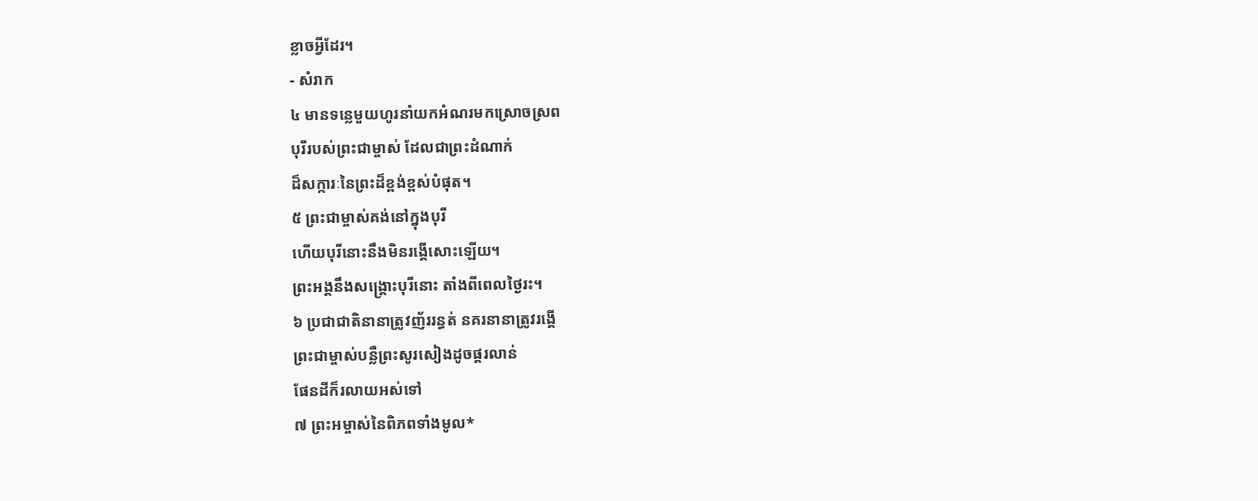ខ្លាចអ្វីដែរ។
- សំរាក
៤ មានទន្លេមួយហូរនាំយកអំណរមកស្រោចស្រព
បុរីរបស់ព្រះជាម្ចាស់ ដែលជាព្រះដំណាក់
ដ៏សក្ការៈនៃព្រះដ៏ខ្ពង់ខ្ពស់បំផុត។
៥ ព្រះជាម្ចាស់គង់នៅក្នុងបុរី
ហើយបុរីនោះនឹងមិនរង្គើសោះឡើយ។
ព្រះអង្គនឹងសង្គ្រោះបុរីនោះ តាំងពីពេលថ្ងៃរះ។
៦ ប្រជាជាតិនានាត្រូវញ័ររន្ធត់ នគរនានាត្រូវរង្គើ
ព្រះជាម្ចាស់បន្លឺព្រះសូរសៀងដូចផ្គរលាន់
ផែនដីក៏រលាយអស់ទៅ
៧ ព្រះអម្ចាស់នៃពិភពទាំងមូល*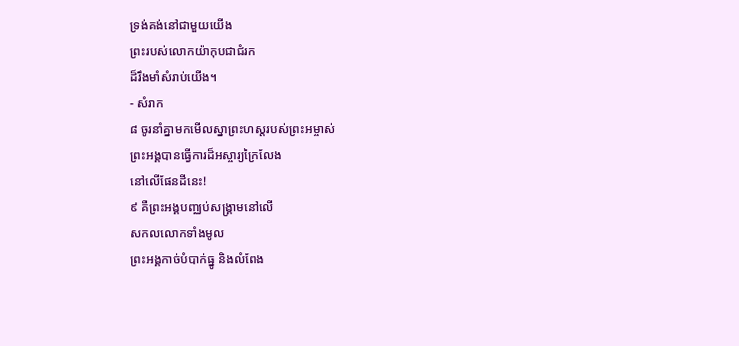ទ្រង់គង់នៅជាមួយយើង
ព្រះរបស់លោកយ៉ាកុបជាជំរក
ដ៏រឹងមាំសំរាប់យើង។
- សំរាក
៨ ចូរនាំគ្នាមកមើលស្នាព្រះហស្ដរបស់ព្រះអម្ចាស់
ព្រះអង្គបានធ្វើការដ៏អស្ចារ្យក្រៃលែង
នៅលើផែនដីនេះ!
៩ គឺព្រះអង្គបញ្ឈប់សង្គ្រាមនៅលើ
សកលលោកទាំងមូល
ព្រះអង្គកាច់បំបាក់ធ្នូ និងលំពែង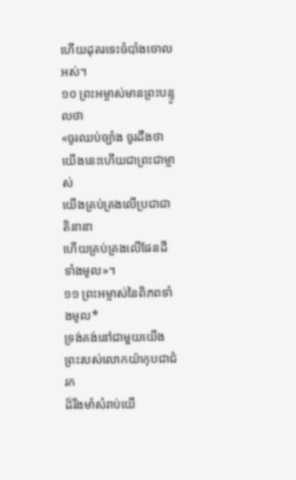ហើយដុតរទេះចំបាំងចោលអស់។
១០ ព្រះអម្ចាស់មានព្រះបន្ទូលថា
«ចូរឈប់ច្បាំង ចូរដឹងថា
យើងនេះហើយជាព្រះជាម្ចាស់
យើងគ្រប់គ្រងលើប្រជាជាតិនានា
ហើយគ្រប់គ្រងលើផែនដីទាំងមូល»។
១១ ព្រះអម្ចាស់នៃពិភពទាំងមូល*
ទ្រង់គង់នៅជាមួយយើង
ព្រះរបស់លោកយ៉ាកុបជាជំរក
ដ៏រឹងមាំសំរាប់យើ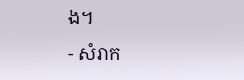ង។
- សំរាក